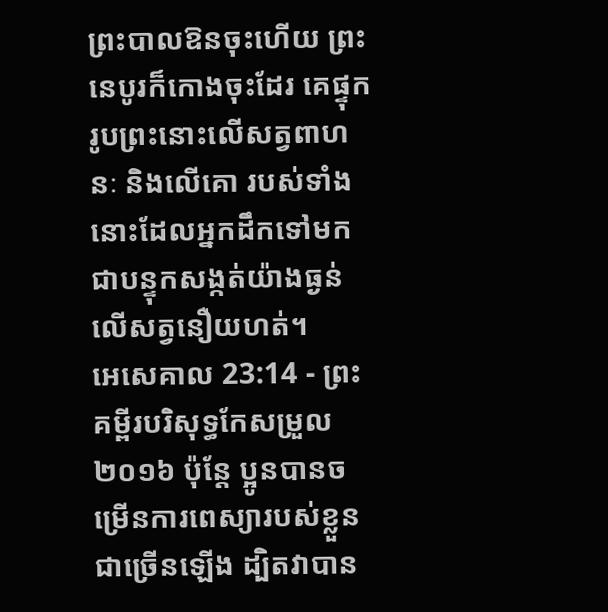ព្រះបាលឱនចុះហើយ ព្រះនេបូរក៏កោងចុះដែរ គេផ្ទុករូបព្រះនោះលើសត្វពាហនៈ និងលើគោ របស់ទាំងនោះដែលអ្នកដឹកទៅមក ជាបន្ទុកសង្កត់យ៉ាងធ្ងន់លើសត្វនឿយហត់។
អេសេគាល 23:14 - ព្រះគម្ពីរបរិសុទ្ធកែសម្រួល ២០១៦ ប៉ុន្តែ ប្អូនបានចម្រើនការពេស្យារបស់ខ្លួនជាច្រើនឡើង ដ្បិតវាបាន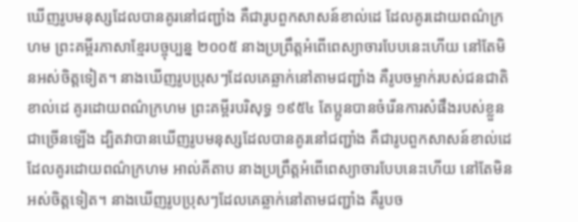ឃើញរូបមនុស្សដែលបានគូរនៅជញ្ជាំង គឺជារូបពួកសាសន៍ខាល់ដេ ដែលគូរដោយពណ៌ក្រហម ព្រះគម្ពីរភាសាខ្មែរបច្ចុប្បន្ន ២០០៥ នាងប្រព្រឹត្តអំពើពេស្យាចារបែបនេះហើយ នៅតែមិនអស់ចិត្តទៀត។ នាងឃើញរូបប្រុសៗដែលគេឆ្លាក់នៅតាមជញ្ជាំង គឺរូបចម្លាក់របស់ជនជាតិខាល់ដេ គូរដោយពណ៌ក្រហម ព្រះគម្ពីរបរិសុទ្ធ ១៩៥៤ តែប្អូនបានចំរើនការសំផឹងរបស់ខ្លួនជាច្រើនឡើង ដ្បិតវាបានឃើញរូបមនុស្សដែលបានគូរនៅជញ្ជាំង គឺជារូបពួកសាសន៍ខាល់ដេ ដែលគូរដោយពណ៌ក្រហម អាល់គីតាប នាងប្រព្រឹត្តអំពើពេស្យាចារបែបនេះហើយ នៅតែមិនអស់ចិត្តទៀត។ នាងឃើញរូបប្រុសៗដែលគេឆ្លាក់នៅតាមជញ្ជាំង គឺរូបច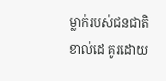ម្លាក់របស់ជនជាតិខាល់ដេ គូរដោយ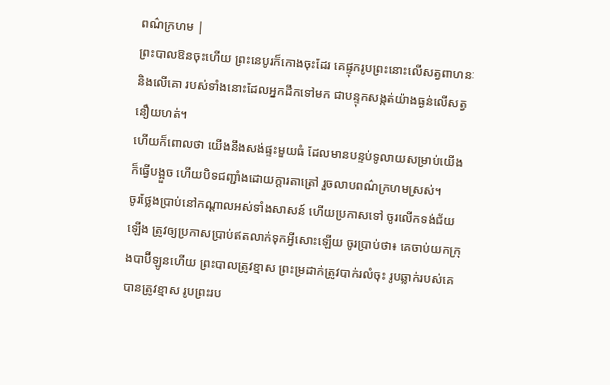ពណ៌ក្រហម |
ព្រះបាលឱនចុះហើយ ព្រះនេបូរក៏កោងចុះដែរ គេផ្ទុករូបព្រះនោះលើសត្វពាហនៈ និងលើគោ របស់ទាំងនោះដែលអ្នកដឹកទៅមក ជាបន្ទុកសង្កត់យ៉ាងធ្ងន់លើសត្វនឿយហត់។
ហើយក៏ពោលថា យើងនឹងសង់ផ្ទះមួយធំ ដែលមានបន្ទប់ទូលាយសម្រាប់យើង ក៏ធ្វើបង្អួច ហើយបិទជញ្ជាំងដោយក្តារតាត្រៅ រួចលាបពណ៌ក្រហមស្រស់។
ចូរថ្លែងប្រាប់នៅកណ្ដាលអស់ទាំងសាសន៍ ហើយប្រកាសទៅ ចូរលើកទង់ជ័យឡើង ត្រូវឲ្យប្រកាសប្រាប់ឥតលាក់ទុកអ្វីសោះឡើយ ចូរប្រាប់ថា៖ គេចាប់យកក្រុងបាប៊ីឡូនហើយ ព្រះបាលត្រូវខ្មាស ព្រះម្រដាក់ត្រូវបាក់រលំចុះ រូបឆ្លាក់របស់គេបានត្រូវខ្មាស រូបព្រះរប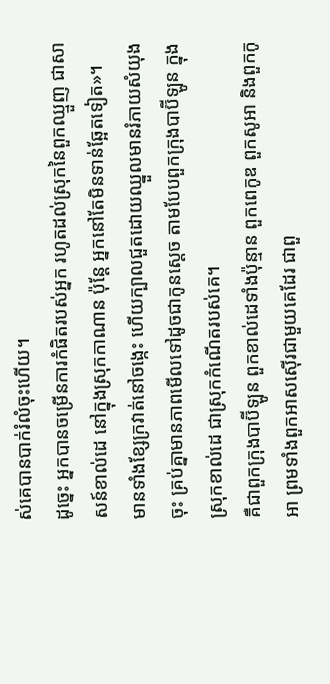ស់គេបានបាក់រំលំចុះហើយ។
ដូច្នេះ អ្នកបានចម្រើនការកំផិតរបស់អ្នក រហូតដល់ស្រុកនៃពួកឈ្មួញ ជាសាសន៍ខាល់ដេ នៅក្នុងស្រុកកាណាន ប៉ុន្តែ អ្នកនៅតែមិនទាន់ឆ្អែតទៀត»។
មានទាំងខ្សែក្រវាត់នៅចង្កេះ ហើយក្បាលជួតដោយឈ្នួលមានរំភាយសំយុងចុះ គ្រប់គ្នាមានភាពមើលទៅដូចជាកូនស្តេច តាមបែបពួកក្រុងបាប៊ីឡូន ក្នុងស្រុកខាល់ដេ ជាស្រុកកំណើតរបស់គេ។
គឺជាពួកក្រុងបាប៊ីឡូន ពួកខាល់ដេទាំងប៉ុន្មាន ពួកពេកូឌ ពួកសូអា និងពួកកូអា ព្រមទាំងពួកអាសស៊ើរជាមួយគេដែរ ជាពួ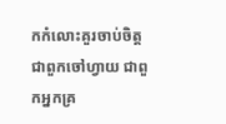កកំលោះគួរចាប់ចិត្ត ជាពួកចៅហ្វាយ ជាពួកអ្នកគ្រ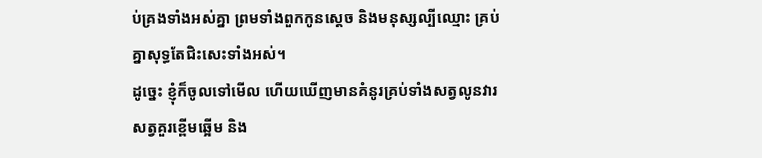ប់គ្រងទាំងអស់គ្នា ព្រមទាំងពួកកូនស្តេច និងមនុស្សល្បីឈ្មោះ គ្រប់គ្នាសុទ្ធតែជិះសេះទាំងអស់។
ដូច្នេះ ខ្ញុំក៏ចូលទៅមើល ហើយឃើញមានគំនូរគ្រប់ទាំងសត្វលូនវារ សត្វគួរខ្ពើមឆ្អើម និង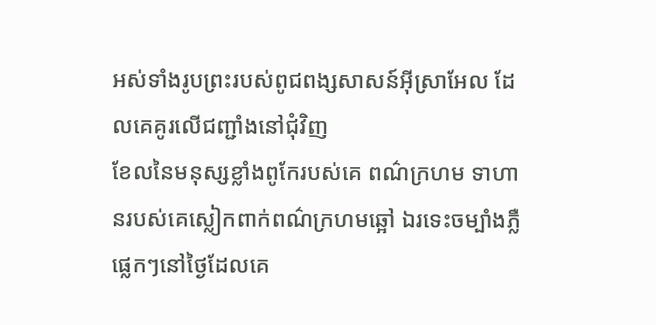អស់ទាំងរូបព្រះរបស់ពូជពង្សសាសន៍អ៊ីស្រាអែល ដែលគេគូរលើជញ្ជាំងនៅជុំវិញ
ខែលនៃមនុស្សខ្លាំងពូកែរបស់គេ ពណ៌ក្រហម ទាហានរបស់គេស្លៀកពាក់ពណ៌ក្រហមឆ្អៅ ឯរទេះចម្បាំងភ្លឺផ្លេកៗនៅថ្ងៃដែលគេ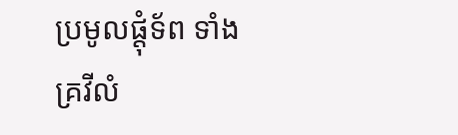ប្រមូលផ្ដុំទ័ព ទាំងគ្រវីលំ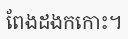ពែងដងកកោះ។